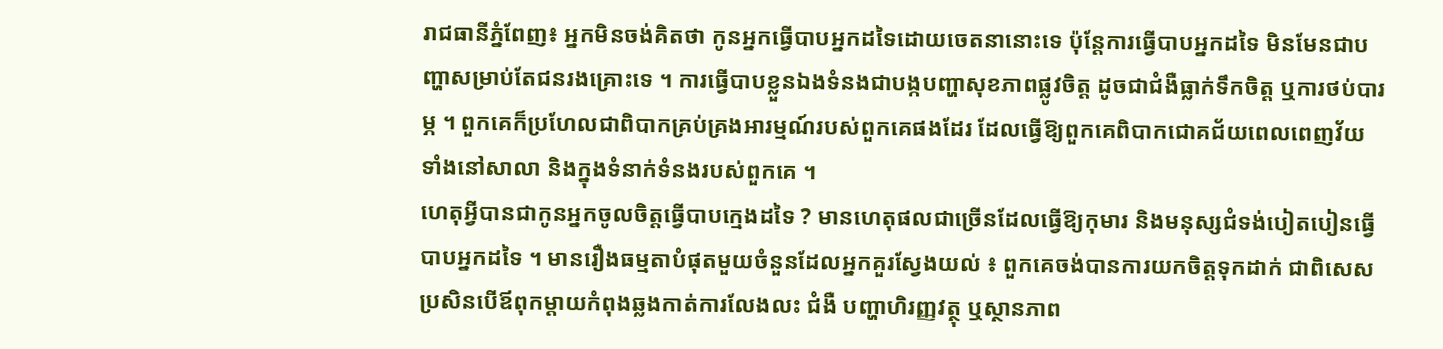រាជធានីភ្នំពែញ៖ អ្នកមិនចង់គិតថា កូនអ្នកធ្វើបាបអ្នកដទៃដោយចេតនានោះទេ ប៉ុន្តែការធ្វើបាបអ្នកដទៃ មិនមែនជាបញ្ហាសម្រាប់តែជនរងគ្រោះទេ ។ ការធ្វើបាបខ្លួនឯងទំនងជាបង្កបញ្ហាសុខភាពផ្លូវចិត្ត ដូចជាជំងឺធ្លាក់ទឹកចិត្ត ឬការថប់បារម្ភ ។ ពួកគេក៏ប្រហែលជាពិបាកគ្រប់គ្រងអារម្មណ៍របស់ពួកគេផងដែរ ដែលធ្វើឱ្យពួកគេពិបាកជោគជ័យពេលពេញវ័យ ទាំងនៅសាលា និងក្នុងទំនាក់ទំនងរបស់ពួកគេ ។
ហេតុអ្វីបានជាកូនអ្នកចូលចិត្តធ្វើបាបក្មេងដទៃ ? មានហេតុផលជាច្រើនដែលធ្វើឱ្យកុមារ និងមនុស្សជំទង់បៀតបៀនធ្វើបាបអ្នកដទៃ ។ មានរឿងធម្មតាបំផុតមួយចំនួនដែលអ្នកគួរស្វែងយល់ ៖ ពួកគេចង់បានការយកចិត្តទុកដាក់ ជាពិសេសប្រសិនបើឪពុកម្តាយកំពុងឆ្លងកាត់ការលែងលះ ជំងឺ បញ្ហាហិរញ្ញវត្ថុ ឬស្ថានភាព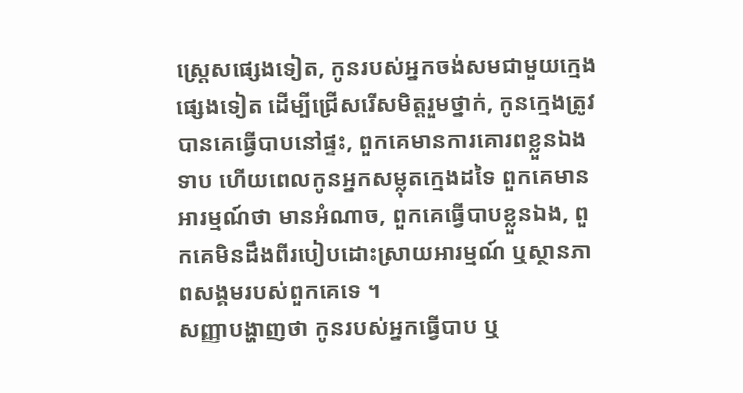ស្ត្រេសផ្សេងទៀត, កូនរបស់អ្នកចង់សមជាមួយក្មេងផ្សេងទៀត ដើម្បីជ្រើសរើសមិត្តរួមថ្នាក់, កូនក្មេងត្រូវបានគេធ្វើបាបនៅផ្ទះ, ពួកគេមានការគោរពខ្លួនឯងទាប ហើយពេលកូនអ្នកសម្លុតក្មេងដទៃ ពួកគេមានអារម្មណ៍ថា មានអំណាច, ពួកគេធ្វើបាបខ្លួនឯង, ពួកគេមិនដឹងពីរបៀបដោះស្រាយអារម្មណ៍ ឬស្ថានភាពសង្គមរបស់ពួកគេទេ ។
សញ្ញាបង្ហាញថា កូនរបស់អ្នកធ្វើបាប ឬ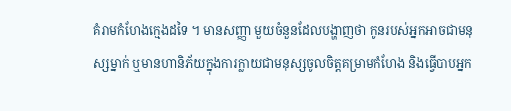គំរាមកំហែងក្មេងដទៃ ។ មានសញ្ញា មួយចំនួនដែលបង្ហាញថា កូនរបស់អ្នកអាចជាមនុស្សម្នាក់ ឬមានហានិភ័យក្នុងការក្លាយជាមនុស្សចូលចិត្តគម្រាមកំហែង និងធ្វើបាបអ្នក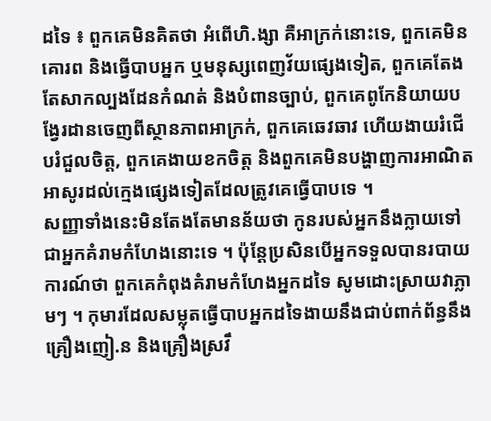ដទៃ ៖ ពួកគេមិនគិតថា អំពើហិ.ង្សា គឺអាក្រក់នោះទេ, ពួកគេមិនគោរព និងធ្វើបាបអ្នក ឬមនុស្សពេញវ័យផ្សេងទៀត, ពួកគេតែងតែសាកល្បងដែនកំណត់ និងបំពានច្បាប់, ពួកគេពូកែនិយាយបង្វែរដានចេញពីស្ថានភាពអាក្រក់, ពួកគេឆេវឆាវ ហើយងាយរំជើបរំជួលចិត្ត, ពួកគេងាយខកចិត្ត និងពួកគេមិនបង្ហាញការអាណិតអាសូរដល់ក្មេងផ្សេងទៀតដែលត្រូវគេធ្វើបាបទេ ។
សញ្ញាទាំងនេះមិនតែងតែមានន័យថា កូនរបស់អ្នកនឹងក្លាយទៅជាអ្នកគំរាមកំហែងនោះទេ ។ ប៉ុន្តែប្រសិនបើអ្នកទទួលបានរបាយការណ៍ថា ពួកគេកំពុងគំរាមកំហែងអ្នកដទៃ សូមដោះស្រាយវាភ្លាមៗ ។ កុមារដែលសម្លុតធ្វើបាបអ្នកដទៃងាយនឹងជាប់ពាក់ព័ន្ធនឹងគ្រឿងញៀ.ន និងគ្រឿងស្រវឹ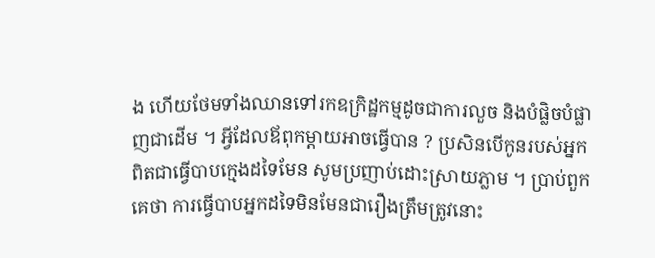ង ហើយថែមទាំងឈានទៅរកឧក្រិដ្ឋកម្មដូចជាការលួច និងបំផ្លិចបំផ្លាញជាដើម ។ អ្វីដែលឪពុកម្តាយអាចធ្វើបាន ? ប្រសិនបើកូនរបស់អ្នកពិតជាធ្វើបាបក្មេងដទៃមែន សូមប្រញាប់ដោះស្រាយភ្លាម ។ ប្រាប់ពួកគេថា ការធ្វើបាបអ្នកដទៃមិនមែនជារឿងត្រឹមត្រូវនោះ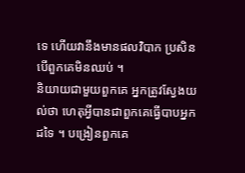ទេ ហើយវានឹងមានផលវិបាក ប្រសិនបើពួកគេមិនឈប់ ។
និយាយជាមួយពួកគេ អ្នកត្រូវស្វែងយល់ថា ហេតុអ្វីបានជាពួកគេធ្វើបាបអ្នកដទៃ ។ បង្រៀនពួកគេ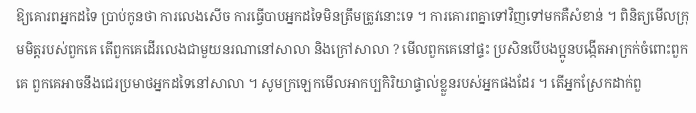ឱ្យគោរពអ្នកដទៃ ប្រាប់កូនថា ការលេងសើច ការធ្វើបាបអ្នកដទៃមិនត្រឹមត្រូវនោះទេ ។ ការគោរពគ្នាទៅវិញទៅមកគឺសំខាន់ ។ ពិនិត្យមើលក្រុមមិត្តរបស់ពួកគេ តើពួកគេដើរលេងជាមួយនរណានៅសាលា និងក្រៅសាលា ? មើលពួកគេនៅផ្ទះ ប្រសិនបើបងប្អូនបង្កើតអាក្រក់ចំពោះពួកគេ ពួកគេអាចនឹងជេរប្រមាថអ្នកដទៃនៅសាលា ។ សូមក្រឡេកមើលអាកប្បកិរិយាផ្ទាល់ខ្លួនរបស់អ្នកផងដែរ ។ តើអ្នកស្រែកដាក់ពួ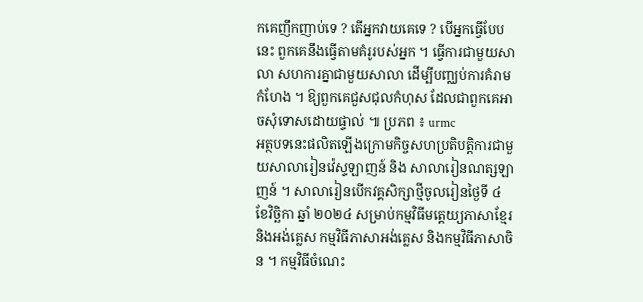កគេញឹកញាប់ទេ ? តើអ្នកវាយគេទេ ? បើអ្នកធ្វើបែបនេះ ពួកគេនឹងធ្វើតាមគំរូរបស់អ្នក ។ ធ្វើការជាមួយសាលា សហការគ្នាជាមួយសាលា ដើម្បីបញ្ឈប់ការគំរាមកំហែង ។ ឱ្យពួកគេជួសជុលកំហុស ដែលជាពួកគេអាចសុំទោសដោយផ្ទាល់ ៕ ប្រភព ៖ urmc
អត្ថបទនេះផលិតឡើងក្រោមកិច្ចសហប្រតិបត្តិការជាមួយសាលារៀនវ៉េស្ទឡាញន៍ និង សាលារៀនណត្សឡាញន៍ ។ សាលារៀនបើកវគ្គសិក្សាថ្មីចូលរៀនថ្ងៃទី ៤ ខែវិចិ្ឆកា ឆ្នាំ ២០២៤ សម្រាប់កម្មវិធីមត្តេយ្យភាសាខ្មែរ និងអង់គ្លេស កម្មវិធីភាសាអង់គ្លេស និងកម្មវិធីភាសាចិន ។ កម្មវិធីចំណេះ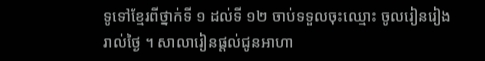ទូទៅខ្មែរពីថ្នាក់ទី ១ ដល់ទី ១២ ចាប់ទទួលចុះឈ្មោះ ចូលរៀនរៀងរាល់ថ្ងៃ ។ សាលារៀនផ្តល់ជូនអាហា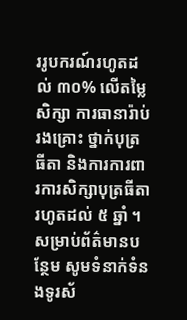ររូបករណ៍រហូតដល់ ៣០% លើតម្លៃសិក្សា ការធានារ៉ាប់រងគ្រោះ ថ្នាក់បុត្រធីតា និងការការពារការសិក្សាបុត្រធីតារហូតដល់ ៥ ឆ្នាំ ។ សម្រាប់ព័ត៌មានបន្ថែម សូមទំនាក់ទំនងទូរស័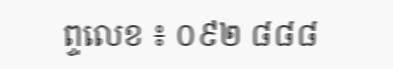ព្ទលេខ ៖ ០៩២ ៨៨៨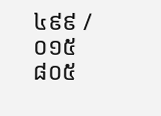៤៩៩ / ០១៥ ៨០៥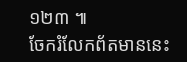១២៣ ៕
ចែករំលែកព័តមាននេះ